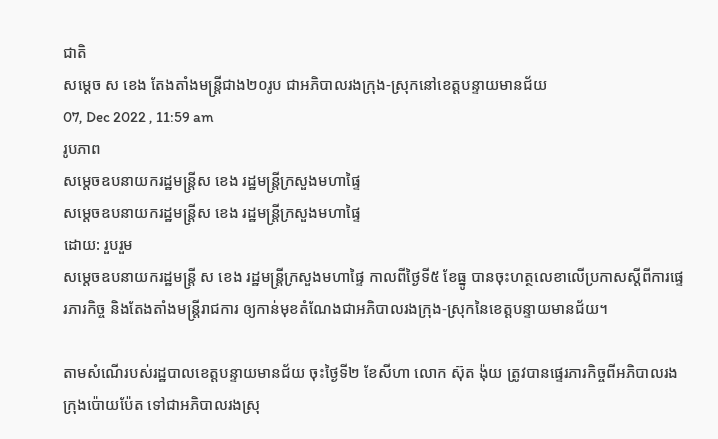ជាតិ
សម្តេច ស ខេង តែងតាំងមន្ត្រីជាង២០រូប ជាអភិបាលរងក្រុង-ស្រុកនៅខេត្តបន្ទាយមានជ័យ
07, Dec 2022 , 11:59 am
រូបភាព
សម្តេចឧបនាយករដ្ឋមន្ត្រីស ខេង រដ្ឋមន្ត្រីក្រសួងមហាផ្ទៃ
សម្តេចឧបនាយករដ្ឋមន្ត្រីស ខេង រដ្ឋមន្ត្រីក្រសួងមហាផ្ទៃ
ដោយ: រួបរួម
សម្តេចឧបនាយករដ្ឋមន្ត្រី ស ខេង រដ្ឋមន្ត្រីក្រសួងមហាផ្ទៃ កាលពីថ្ងៃទី៥ ខែធ្នូ បានចុះហត្ថលេខាលើប្រកាសស្តីពីការផ្ទេរភារកិច្ច និងតែងតាំងមន្ត្រីរាជការ ឲ្យកាន់មុខតំណែងជាអភិបាលរងក្រុង-ស្រុកនៃខេត្តបន្ទាយមានជ័យ។

តាមសំណើរបស់រដ្ឋបាលខេត្តបន្ទាយមានជ័យ ចុះថ្ងៃទី២ ខែសីហា លោក ស៊ុត ង៉ុយ ត្រូវបានផ្ទេរភារកិច្ចពីអភិបាលរងក្រុងប៉ោយប៉ែត ទៅជាអភិបាលរងស្រុ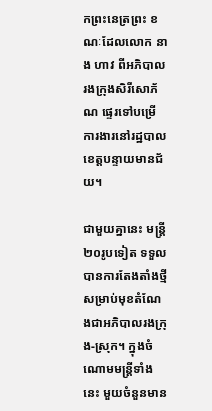កព្រះនេត្រព្រះ ខណៈដែលលោក នាង ហាវ ពីអភិបាលរងក្រុងសិរីសោភ័ណ ផ្ទេរទៅបម្រើការងារនៅរដ្ឋបាលខេត្តបន្ទាយមានជ័យ។

ជាមួយគ្នានេះ មន្ត្រី២០រូបទៀត ទទួលបានការតែងតាំងថ្មី សម្រាប់មុខតំណែងជាអភិបាលរងក្រុង-ស្រុក។ ក្នុងចំណោមមន្ត្រីទាំងនេះ មួយចំនួនមាន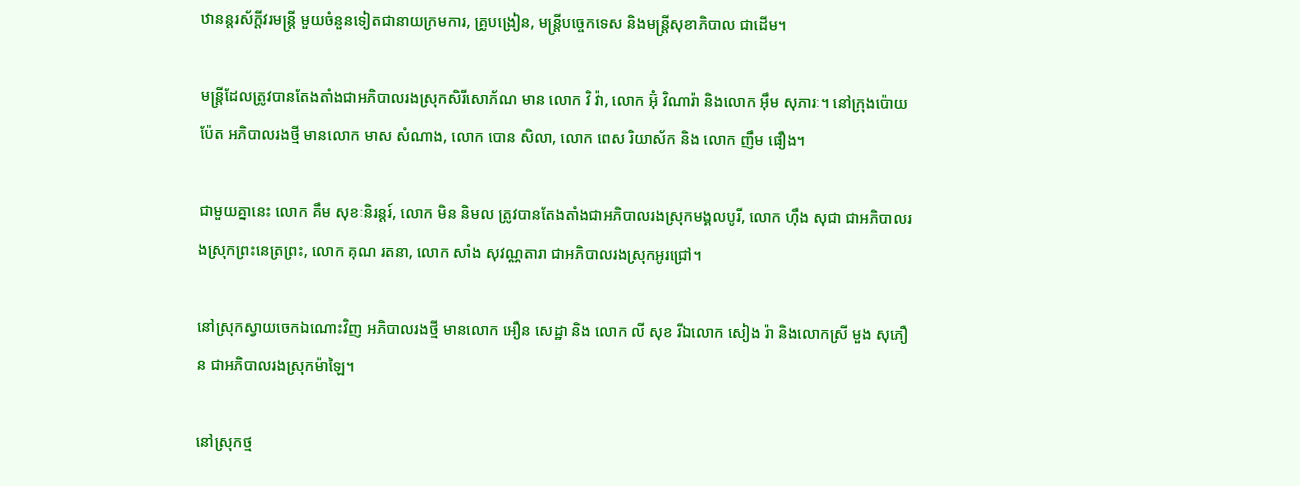ឋានន្តរស័ក្តីវរមន្ត្រី មួយចំនួនទៀតជានាយក្រមការ, គ្រូបង្រៀន, មន្ត្រីបច្ចេកទេស និងមន្ត្រីសុខាភិបាល ជាដើម។

មន្ត្រីដែលត្រូវបានតែងតាំងជាអភិបាលរងស្រុកសិរីសោភ័ណ មាន លោក វិ វ៉ា, លោក អ៊ុំ វិណារ៉ា និងលោក អ៊ឹម សុភារៈ។ នៅក្រុងប៉ោយប៉ែត អភិបាលរងថ្មី មានលោក មាស សំណាង, លោក បោន សិលា, លោក ពេស រិយាស័ក និង លោក ញឹម ផឿង។

ជាមួយគ្នានេះ លោក គឹម សុខៈនិរន្តរ៍, លោក មិន និមល ត្រូវបានតែងតាំងជាអភិបាលរងស្រុកមង្គលបូរី, លោក ហ៊ឹង សុជា ជាអភិបាលរងស្រុកព្រះនេត្រព្រះ, លោក គុណ រតនា, លោក សាំង សុវណ្ណតារា ជាអភិបាលរងស្រុកអូរជ្រៅ។

នៅស្រុកស្វាយចេកឯណោះវិញ អភិបាលរងថ្មី មានលោក អឿន សេដ្ឋា និង លោក លី សុខ រីឯលោក សៀង រ៉ា និងលោកស្រី មួង សុភឿន ជាអភិបាលរងស្រុកម៉ាឡៃ។

នៅស្រុកថ្ម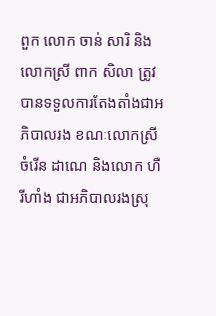ពួក លោក ចាន់ សារិ និងលោកស្រី ពាក សិលា ត្រូវបានទទួលការតែងតាំងជាអភិបាលរង ខណៈលោកស្រី ចំរើន ដាណេ និងលោក ហឺ រីហាំង ជាអភិបាលរងស្រុ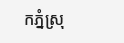កភ្នំស្រុ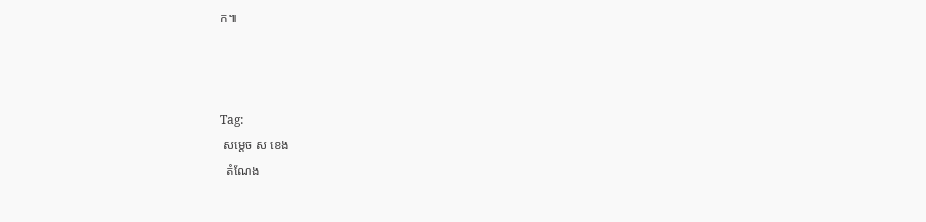ក៕



Tag:
 សម្តេច ស ខេង
  តំណែង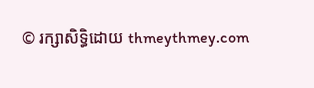© រក្សាសិទ្ធិដោយ thmeythmey.com